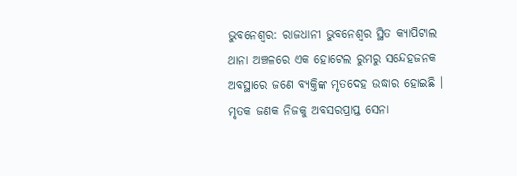ଭୁବନେଶ୍ବର: ରାଜଧାନୀ ଭୁବନେଶ୍ବର ସ୍ଥିତ କ୍ୟାପିଟାଲ ଥାନା ଅଞ୍ଚଳରେ ଏକ ହୋଟେଲ ରୁମରୁ ସନ୍ଦେହଜନକ ଅବସ୍ଥାରେ ଜଣେ ବ୍ୟକ୍ତିଙ୍କ ମୃତଦେହ ଉଦ୍ଧାର ହୋଇଛି । ମୃତକ ଜଣକ ନିଜକୁ ଅବସରପ୍ରାପ୍ତ ସେନା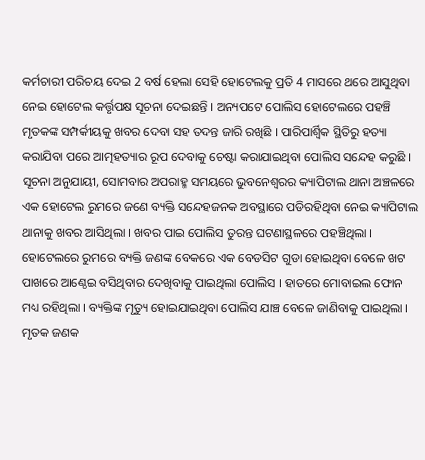କର୍ମଚାରୀ ପରିଚୟ ଦେଇ 2 ବର୍ଷ ହେଲା ସେହି ହୋଟେଲକୁ ପ୍ରତି 4 ମାସରେ ଥରେ ଆସୁଥିବା ନେଇ ହୋଟେଲ କର୍ତ୍ତୃପକ୍ଷ ସୂଚନା ଦେଇଛନ୍ତି । ଅନ୍ୟପଟେ ପୋଲିସ ହୋଟେଲରେ ପହଞ୍ଚି ମୃତକଙ୍କ ସମ୍ପର୍କୀୟକୁ ଖବର ଦେବା ସହ ତଦନ୍ତ ଜାରି ରଖିଛି । ପାରିପାର୍ଶ୍ୱିକ ସ୍ଥିତିରୁ ହତ୍ୟା କରାଯିବା ପରେ ଆତ୍ମହତ୍ୟାର ରୂପ ଦେବାକୁ ଚେଷ୍ଟା କରାଯାଇଥିବା ପୋଲିସ ସନ୍ଦେହ କରୁଛି ।
ସୂଚନା ଅନୁଯାୟୀ, ସୋମବାର ଅପରାହ୍ମ ସମୟରେ ଭୁବନେଶ୍ୱରର କ୍ୟାପିଟାଲ ଥାନା ଅଞ୍ଚଳରେ ଏକ ହୋଟେଲ ରୁମରେ ଜଣେ ବ୍ୟକ୍ତି ସନ୍ଦେହଜନକ ଅବସ୍ଥାରେ ପଡିରହିଥିବା ନେଇ କ୍ୟାପିଟାଲ ଥାନାକୁ ଖବର ଆସିଥିଲା । ଖବର ପାଇ ପୋଲିସ ତୁରନ୍ତ ଘଟଣାସ୍ଥଳରେ ପହଞ୍ଚିଥିଲା । ହୋଟେଲରେ ରୁମରେ ବ୍ୟକ୍ତି ଜଣଙ୍କ ବେକରେ ଏକ ବେଡସିଟ ଗୁଡା ହୋଇଥିବା ବେଳେ ଖଟ ପାଖରେ ଆଣ୍ଠେଇ ବସିଥିବାର ଦେଖିବାକୁ ପାଇଥିଲା ପୋଲିସ । ହାତରେ ମୋବାଇଲ ଫୋନ ମଧ୍ୟ ରହିଥିଲା । ବ୍ୟକ୍ତିଙ୍କ ମୃତ୍ୟୁ ହୋଇଯାଇଥିବା ପୋଲିସ ଯାଞ୍ଚ ବେଳେ ଜାଣିବାକୁ ପାଇଥିଲା ।
ମୃତକ ଜଣକ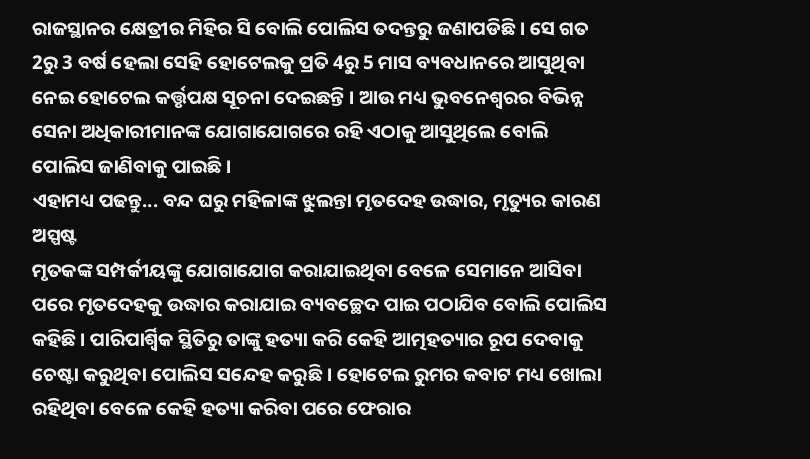ରାଜସ୍ଥାନର କ୍ଷେତ୍ରୀର ମିହିର ସି ବୋଲି ପୋଲିସ ତଦନ୍ତରୁ ଜଣାପଡିଛି । ସେ ଗତ 2ରୁ 3 ବର୍ଷ ହେଲା ସେହି ହୋଟେଲକୁ ପ୍ରତି 4ରୁ 5 ମାସ ବ୍ୟବଧାନରେ ଆସୁଥିବା ନେଇ ହୋଟେଲ କର୍ତ୍ତୃପକ୍ଷ ସୂଚନା ଦେଇଛନ୍ତି । ଆଉ ମଧ୍ୟ ଭୁବନେଶ୍ୱରର ବିଭିନ୍ନ ସେନା ଅଧିକାରୀମାନଙ୍କ ଯୋଗାଯୋଗରେ ରହି ଏଠାକୁ ଆସୁଥିଲେ ବୋଲି ପୋଲିସ ଜାଣିବାକୁ ପାଇଛି ।
ଏହାମଧ୍ୟ ପଢନ୍ତୁ... ବନ୍ଦ ଘରୁ ମହିଳାଙ୍କ ଝୁଲନ୍ତା ମୃତଦେହ ଉଦ୍ଧାର, ମୃତ୍ୟୁର କାରଣ ଅସ୍ପଷ୍ଟ
ମୃତକଙ୍କ ସମ୍ପର୍କୀୟଙ୍କୁ ଯୋଗାଯୋଗ କରାଯାଇଥିବା ବେଳେ ସେମାନେ ଆସିବା ପରେ ମୃତଦେହକୁ ଉଦ୍ଧାର କରାଯାଇ ବ୍ୟବଚ୍ଛେଦ ପାଇ ପଠାଯିବ ବୋଲି ପୋଲିସ କହିଛି । ପାରିପାର୍ଶ୍ୱିକ ସ୍ଥିତିରୁ ତାଙ୍କୁ ହତ୍ୟା କରି କେହି ଆତ୍ମହତ୍ୟାର ରୂପ ଦେବାକୁ ଚେଷ୍ଟା କରୁଥିବା ପୋଲିସ ସନ୍ଦେହ କରୁଛି । ହୋଟେଲ ରୁମର କବାଟ ମଧ୍ୟ ଖୋଲା ରହିଥିବା ବେଳେ କେହି ହତ୍ୟା କରିବା ପରେ ଫେରାର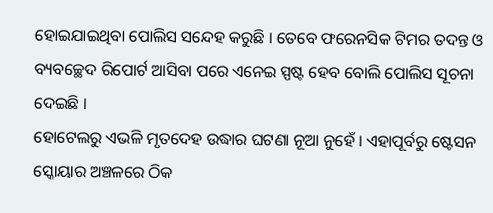ହୋଇଯାଇଥିବା ପୋଲିସ ସନ୍ଦେହ କରୁଛି । ତେବେ ଫରେନସିକ ଟିମର ତଦନ୍ତ ଓ ବ୍ୟବଚ୍ଛେଦ ରିପୋର୍ଟ ଆସିବା ପରେ ଏନେଇ ସ୍ପଷ୍ଟ ହେବ ବୋଲି ପୋଲିସ ସୂଚନା ଦେଇଛି ।
ହୋଟେଲରୁ ଏଭଳି ମୃତଦେହ ଉଦ୍ଧାର ଘଟଣା ନୂଆ ନୁହେଁ । ଏହାପୂର୍ବରୁ ଷ୍ଟେସନ ସ୍କୋୟାର ଅଞ୍ଚଳରେ ଠିକ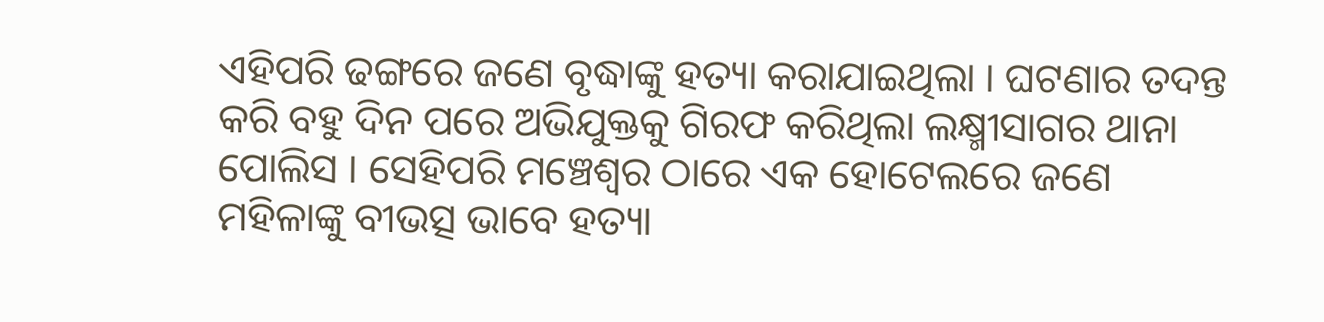ଏହିପରି ଢଙ୍ଗରେ ଜଣେ ବୃଦ୍ଧାଙ୍କୁ ହତ୍ୟା କରାଯାଇଥିଲା । ଘଟଣାର ତଦନ୍ତ କରି ବହୁ ଦିନ ପରେ ଅଭିଯୁକ୍ତକୁ ଗିରଫ କରିଥିଲା ଲକ୍ଷ୍ମୀସାଗର ଥାନା ପୋଲିସ । ସେହିପରି ମଞ୍ଚେଶ୍ବର ଠାରେ ଏକ ହୋଟେଲରେ ଜଣେ ମହିଳାଙ୍କୁ ବୀଭତ୍ସ ଭାବେ ହତ୍ୟା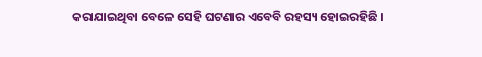କରାଯାଇଥିବା ବେଳେ ସେହି ଘଟଣାର ଏବେବି ରହସ୍ୟ ହୋଇରହିଛି ।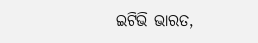ଇଟିଭି ଭାରତ,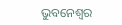ଭୁବନେଶ୍ୱର